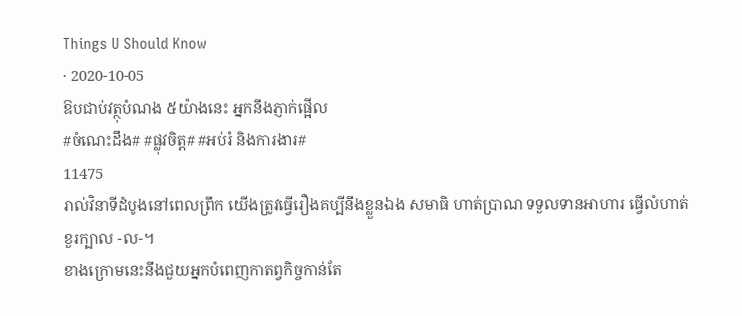Things U Should Know
· 2020-10-05
ឱបជាប់វត្ថុបំណង ៥យ៉ាងនេះ អ្នកនឹងភ្ញាក់ផ្អើល
#ចំណេះដឹង# #ផ្លុវចិត្ត# #អប់រំ និងការងារ#
11475
រាល់វិនាទីដំបូងនៅពេលព្រឹក យើងត្រូវធ្វើរឿងគប្បីនឹងខ្លួនឯង សមាធិ ហាត់ប្រាណ ទទួលទានអាហារ ធ្វើលំហាត់ខួរក្បាល -ល-។
ខាងក្រោមនេះនឹងជួយអ្នកបំពេញកាតព្វកិច្ចកាន់តែ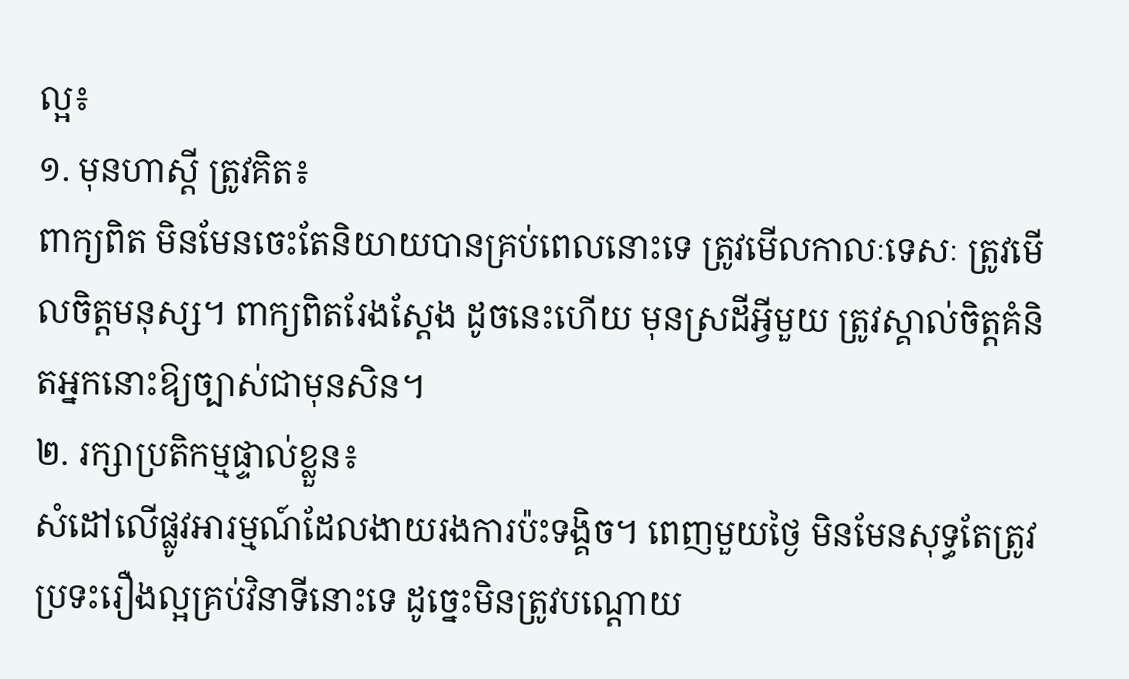ល្អ៖
១. មុនហាស្តី ត្រូវគិត៖
ពាក្យពិត មិនមែនចេះតែនិយាយបានគ្រប់ពេលនោះទេ ត្រូវមើលកាលៈទេសៈ ត្រូវមើលចិត្តមនុស្ស។ ពាក្យពិតរែងស្តែង ដូចនេះហើយ មុនស្រដីអ្វីមួយ ត្រូវស្គាល់ចិត្តគំនិតអ្នកនោះឱ្យច្បាស់ជាមុនសិន។
២. រក្សាប្រតិកម្មផ្ទាល់ខ្លួន៖
សំដៅលើផ្លូវអារម្មណ៍ដែលងាយរងការប៉ះទង្គិច។ ពេញមួយថ្ងៃ មិនមែនសុទ្ធតែត្រូវប្រទះរឿងល្អគ្រប់វិនាទីនោះទេ ដូច្នេះមិនត្រូវបណ្តោយ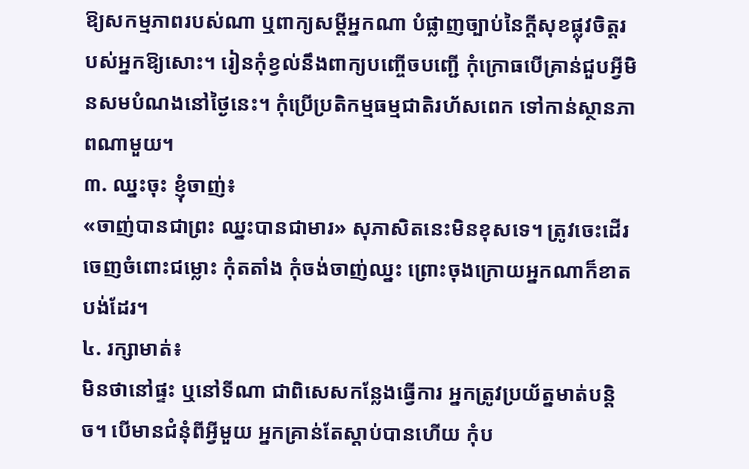ឱ្យសកម្មភាពរបស់ណា ឬពាក្យសម្តីអ្នកណា បំផ្លាញច្បាប់នៃក្តីសុខផ្លុវចិត្តរបស់អ្នកឱ្យសោះ។ រៀនកុំខ្វល់នឹងពាក្យបញ្ចើចបញ្ជើ កុំក្រោធបើគ្រាន់ជួបអ្វីមិនសមបំណងនៅថ្ងៃនេះ។ កុំប្រើប្រតិកម្មធម្មជាតិរហ័សពេក ទៅកាន់ស្ថានភាពណាមួយ។
៣. ឈ្នះចុះ ខ្ញុំចាញ់៖
«ចាញ់បានជាព្រះ ឈ្នះបានជាមារ» សុភាសិតនេះមិនខុសទេ។ ត្រូវចេះដើរចេញចំពោះជម្លោះ កុំតតាំង កុំចង់ចាញ់ឈ្នះ ព្រោះចុងក្រោយអ្នកណាក៏ខាតបង់ដែរ។
៤. រក្សាមាត់៖
មិនថានៅផ្ទះ ឬនៅទីណា ជាពិសេសកន្លែងធ្វើការ អ្នកត្រូវប្រយ័ត្នមាត់បន្តិច។ បើមានជំនុំពីអ្វីមួយ អ្នកគ្រាន់តែស្តាប់បានហើយ កុំប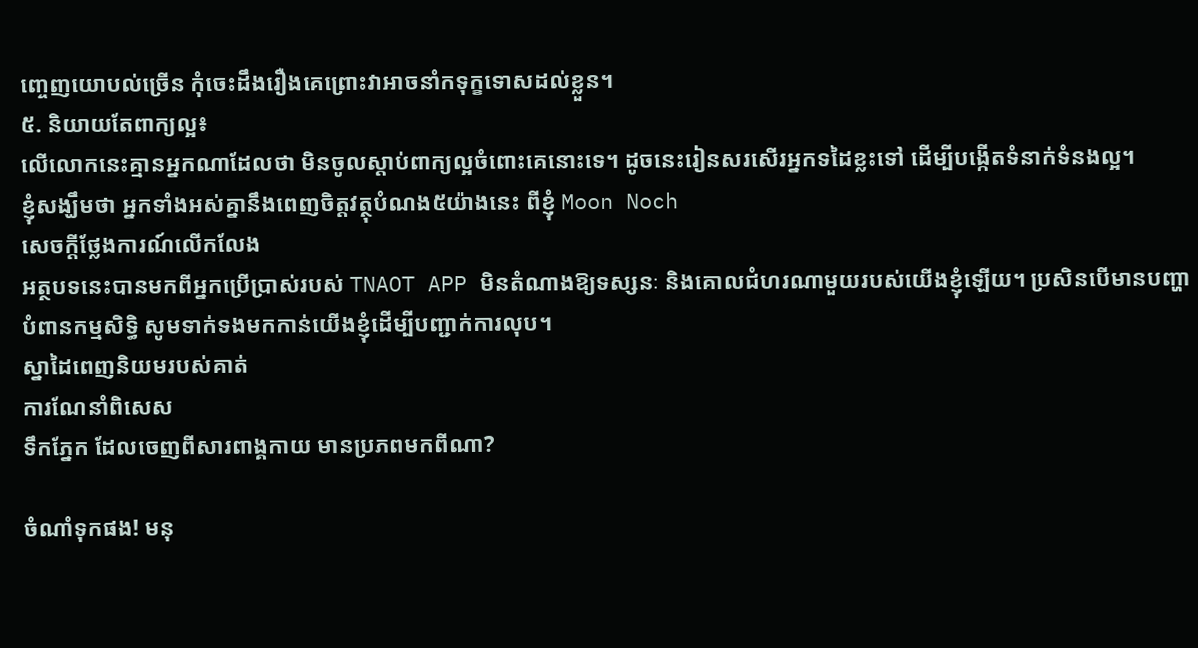ញ្ចេញយោបល់ច្រើន កុំចេះដឹងរឿងគេព្រោះវាអាចនាំកទុក្ខទោសដល់ខ្លួន។
៥. និយាយតែពាក្យល្អ៖
លើលោកនេះគ្មានអ្នកណាដែលថា មិនចូលស្តាប់ពាក្យល្អចំពោះគេនោះទេ។ ដូចនេះរៀនសរសើរអ្នកទដៃខ្លះទៅ ដើម្បីបង្កើតទំនាក់ទំនងល្អ។
ខ្ញុំសង្ឃឹមថា អ្នកទាំងអស់គ្នានឹងពេញចិត្តវត្ថុបំណង៥យ៉ាងនេះ ពីខ្ញុំ Moon Noch
សេចក្តីថ្លែងការណ៍លើកលែង
អត្ថបទនេះបានមកពីអ្នកប្រើប្រាស់របស់ TNAOT APP មិនតំណាងឱ្យទស្សនៈ និងគោលជំហរណាមួយរបស់យើងខ្ញុំឡើយ។ ប្រសិនបើមានបញ្ហាបំពានកម្មសិទ្ធិ សូមទាក់ទងមកកាន់យើងខ្ញុំដើម្បីបញ្ជាក់ការលុប។
ស្នាដៃពេញនិយមរបស់គាត់
ការណែនាំពិសេស
ទឹកភ្នែក ដែលចេញពីសារពាង្គកាយ មានប្រភពមកពីណា?

ចំណាំទុកផង! មនុ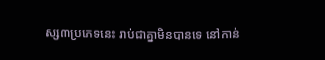ស្ស៣ប្រភេទនេះ រាប់ជាគ្នាមិនបានទេ នៅកាន់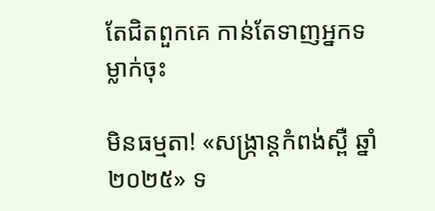តែជិតពួកគេ កាន់តែទាញអ្នកទម្លាក់ចុះ

មិនធម្មតា! «សង្ក្រាន្តកំពង់ស្ពឺ ឆ្នាំ២០២៥» ទ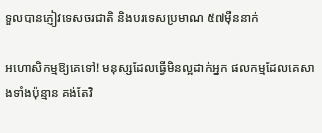ទួលបានភ្ញៀវទេសចរជាតិ និងបរទេសប្រមាណ ៥៧ម៉ឺននាក់

អហោសិកម្មឱ្យគេទៅ! មនុស្សដែលធ្វើមិនល្អដាក់អ្នក ផលកម្មដែលគេសាងទាំងប៉ុន្មាន គង់តែវិ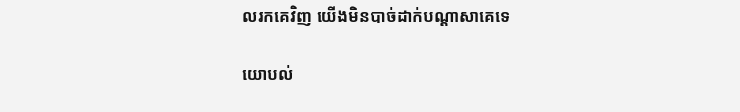លរកគេវិញ យើងមិនបាច់ដាក់បណ្ដាសាគេទេ

យោបល់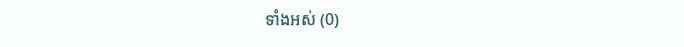ទាំងអស់ (0)